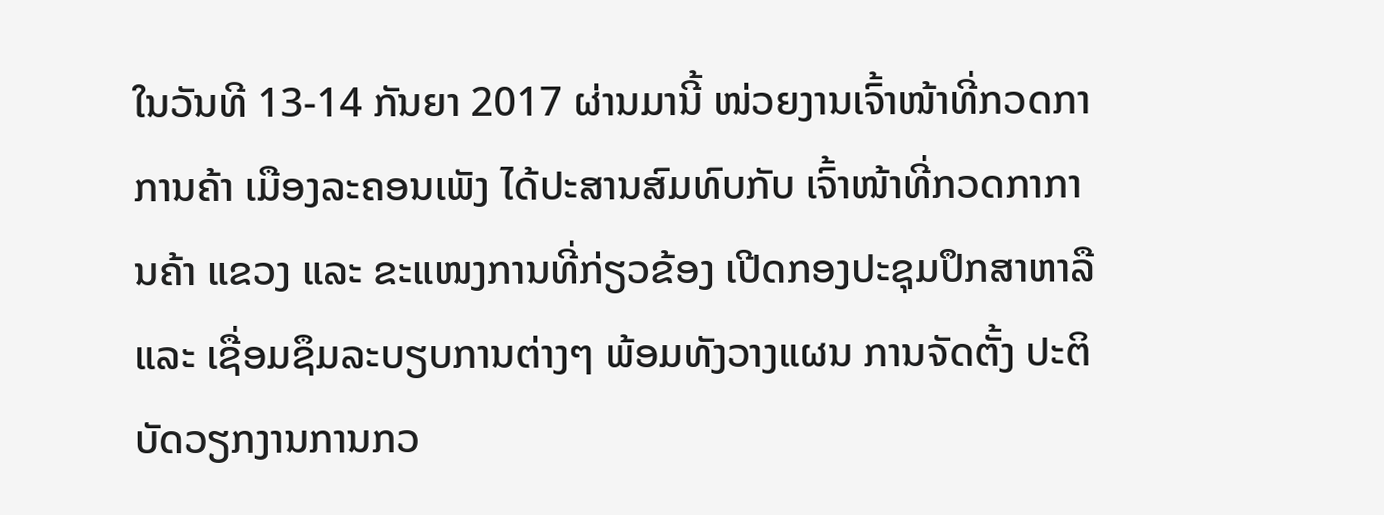ໃນວັນທີ 13-14 ກັນຍາ 2017 ຜ່ານມານີ້ ໜ່ວຍງານເຈົ້າໜ້າທີ່ກວດກາການຄ້າ ເມືອງລະຄອນເພັງ ໄດ້ປະສານສົມທົບກັບ ເຈົ້າໜ້າທີ່ກວດກາການຄ້າ ແຂວງ ແລະ ຂະແໜງການທີ່ກ່ຽວຂ້ອງ ເປີດກອງປະຊຸມປຶກສາຫາລື ແລະ ເຊື່ອມຊຶມລະບຽບການຕ່າງໆ ພ້ອມທັງວາງແຜນ ການຈັດຕັ້ງ ປະຕິບັດວຽກງານການກວ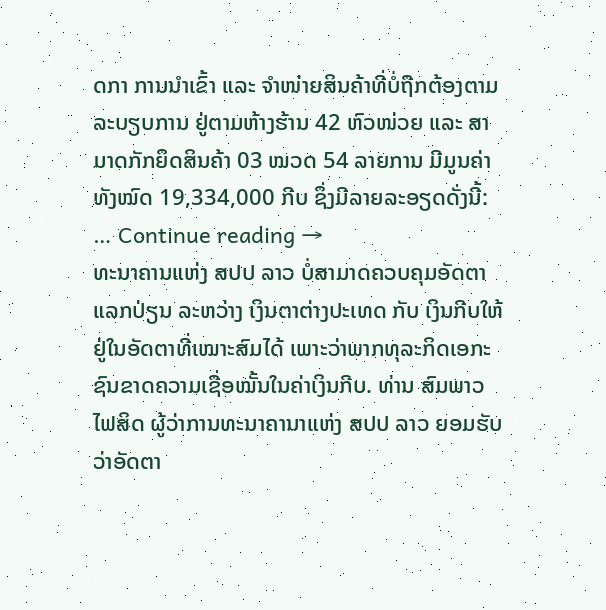ດກາ ການນໍາເຂົ້າ ແລະ ຈໍາໜ່າຍສິນຄ້າທີ່ບໍ່ຖືກຕ້ອງຕາມລະບຽບການ ຢູ່ຕາມຫ້າງຮ້ານ 42 ຫົວໜ່ວຍ ແລະ ສາມາດກັກຍຶດສິນຄ້າ 03 ໝວດ 54 ລາຍການ ມີມູນຄ່າທັງໝົດ 19,334,000 ກີບ ຊຶ່ງມີລາຍລະອຽດດັ່ງນີ້: … Continue reading →
ທະນາຄານແຫ່ງ ສປປ ລາວ ບໍ່ສາມາດຄວບຄຸມອັດຕາແລກປ່ຽນ ລະຫວ່າງ ເງິນຕາຕ່າງປະເທດ ກັບ ເງິນກີບໃຫ້ຢູ່ໃນອັດຕາທີ່ເໝາະສົມໄດ້ ເພາະວ່າພາກທຸລະກິດເອກະຊົນຂາດຄວາມເຊື່ອໝັ້ນໃນຄ່າເງິນກີບ. ທ່ານ ສົມພາວ ໄຟສິດ ຜູ້ວ່າການທະນາຄານາແຫ່ງ ສປປ ລາວ ຍອມຮັບວ່າອັດຕາ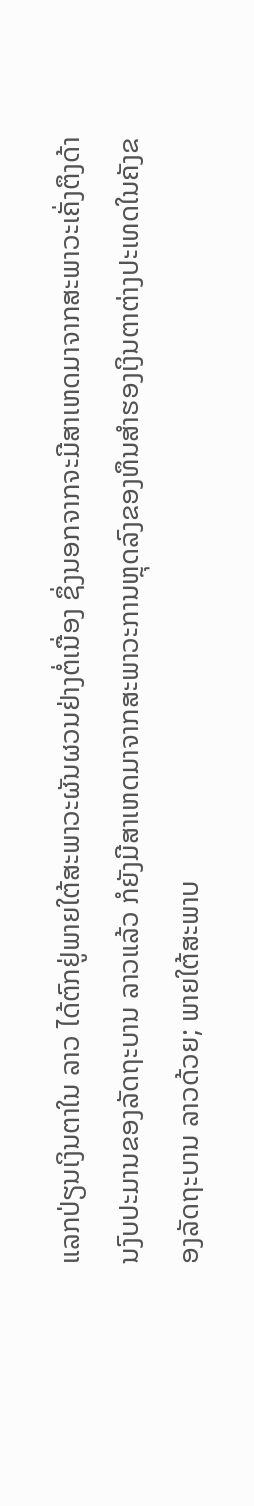ແລກປ່ຽນເງິນຕາໃນ ລາວ ໄດ້ຕົກຢູ່ພາຍໃຕ້ສະພາວະຜັນຜວນຢ່າງຕໍ່ເນື່ອງ ຊຶ່ງນອກຈາກຈະມີສາເຫດມາຈາກສະພາວະເຄັ່ງຕຶງດ້ານງົບປະມານຂອງລັດຖະບານ ລາວແລ້ວ ກໍຍັງມີສາເຫດມາຈາກສະພາວະການຫຼຸດລົງຂອງທຶນສຳຮອງເງິນຕາຕ່າງປະເທດໃນຄັງຂອງລັດຖະບານ ລາວດ້ວຍ; ພາຍໃຕ້ສະພາບ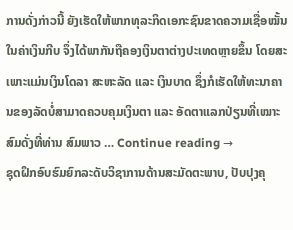ການດັ່ງກ່າວນີ້ ຍັງເຮັດໃຫ້ພາກທຸລະກິດເອກະຊົນຂາດຄວາມເຊື່ອໝັ້ນໃນຄ່າເງິນກີບ ຈຶ່ງໄດ້ພາກັນຖືຄອງເງິນຕາຕ່າງປະເທດຫຼາຍຂຶ້ນ ໂດຍສະເພາະແມ່ນເງິນໂດລາ ສະຫະລັດ ແລະ ເງິນບາດ ຊຶ່ງກໍເຮັດໃຫ້ທະນາຄານຂອງລັດບໍ່ສາມາດຄວບຄຸມເງິນຕາ ແລະ ອັດຕາແລກປ່ຽນທີ່ເໝາະສົມດັ່ງທີ່ທ່ານ ສົມພາວ … Continue reading →
ຊຸດຝຶກອົບຮົມຍົກລະດັບວິຊາການດ້ານສະມັດຕະພາບ, ປັບປຸງຄຸ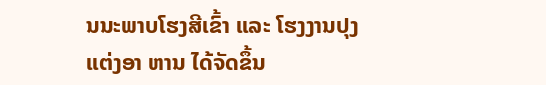ນນະພາບໂຮງສີເຂົ້າ ແລະ ໂຮງງານປຸງແຕ່ງອາ ຫານ ໄດ້ຈັດຂຶ້ນ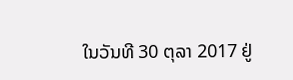ໃນວັນທີ 30 ຕຸລາ 2017 ຢູ່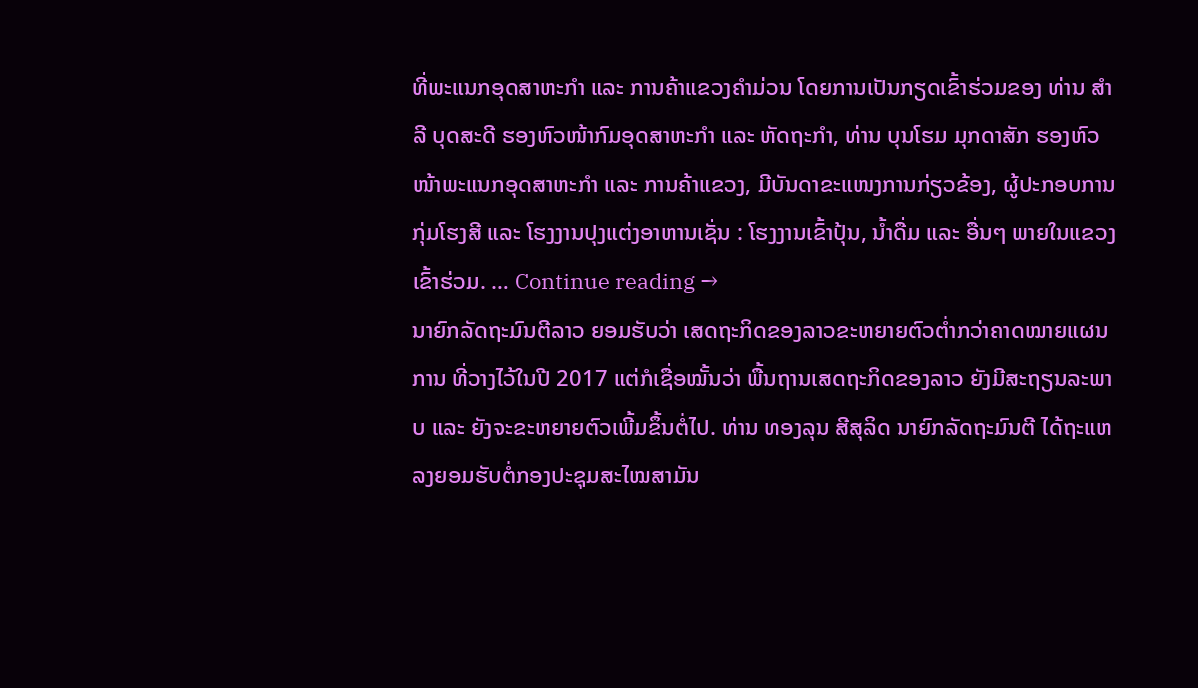ທີ່ພະແນກອຸດສາຫະກຳ ແລະ ການຄ້າແຂວງຄຳມ່ວນ ໂດຍການເປັນກຽດເຂົ້າຮ່ວມຂອງ ທ່ານ ສຳລີ ບຸດສະດີ ຮອງຫົວໜ້າກົມອຸດສາຫະກຳ ແລະ ຫັດຖະກຳ, ທ່ານ ບຸນໂຮມ ມຸກດາສັກ ຮອງຫົວໜ້າພະແນກອຸດສາຫະກຳ ແລະ ການຄ້າແຂວງ, ມີບັນດາຂະແໜງການກ່ຽວຂ້ອງ, ຜູ້ປະກອບການກຸ່ມໂຮງສີ ແລະ ໂຮງງານປຸງແຕ່ງອາຫານເຊັ່ນ : ໂຮງງານເຂົ້າປຸ້ນ, ນໍ້າດື່ມ ແລະ ອື່ນໆ ພາຍໃນແຂວງເຂົ້າຮ່ວມ. … Continue reading →
ນາຍົກລັດຖະມົນຕີລາວ ຍອມຮັບວ່າ ເສດຖະກິດຂອງລາວຂະຫຍາຍຕົວຕໍ່າກວ່າຄາດໝາຍແຜນການ ທີ່ວາງໄວ້ໃນປີ 2017 ແຕ່ກໍເຊື່ອໝັ້ນວ່າ ພື້ນຖານເສດຖະກິດຂອງລາວ ຍັງມີສະຖຽນລະພາບ ແລະ ຍັງຈະຂະຫຍາຍຕົວເພີ້ມຂຶ້ນຕໍ່ໄປ. ທ່ານ ທອງລຸນ ສີສຸລິດ ນາຍົກລັດຖະມົນຕີ ໄດ້ຖະແຫລງຍອມຮັບຕໍ່ກອງປະຊຸມສະໄໝສາມັນ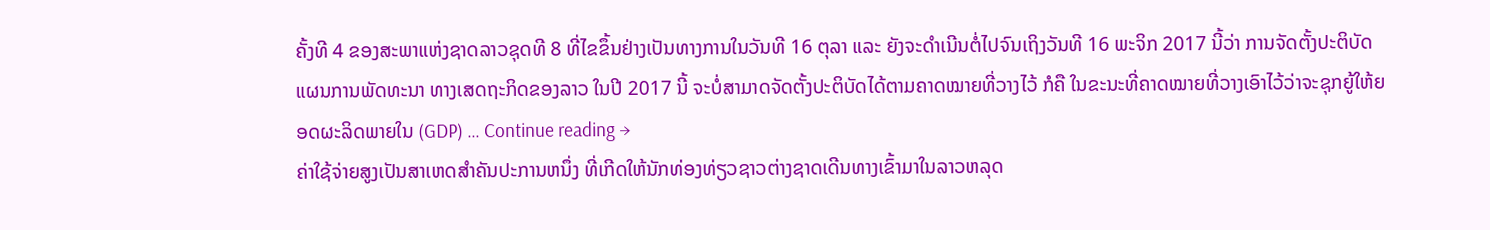ຄັ້ງທີ 4 ຂອງສະພາແຫ່ງຊາດລາວຊຸດທີ 8 ທີ່ໄຂຂຶ້ນຢ່າງເປັນທາງການໃນວັນທີ 16 ຕຸລາ ແລະ ຍັງຈະດໍາເນີນຕໍ່ໄປຈົນເຖິງວັນທີ 16 ພະຈິກ 2017 ນີ້ວ່າ ການຈັດຕັ້ງປະຕິບັດແຜນການພັດທະນາ ທາງເສດຖະກິດຂອງລາວ ໃນປີ 2017 ນີ້ ຈະບໍ່ສາມາດຈັດຕັ້ງປະຕິບັດໄດ້ຕາມຄາດໝາຍທີ່ວາງໄວ້ ກໍຄື ໃນຂະນະທີ່ຄາດໝາຍທີ່ວາງເອົາໄວ້ວ່າຈະຊຸກຍູ້ໃຫ້ຍອດຜະລິດພາຍໃນ (GDP) … Continue reading →
ຄ່າໃຊ້ຈ່າຍສູງເປັນສາເຫດສຳຄັນປະການຫນຶ່ງ ທີ່ເກີດໃຫ້ນັກທ່ອງທ່ຽວຊາວຕ່າງຊາດເດີນທາງເຂົ້າມາໃນລາວຫລຸດ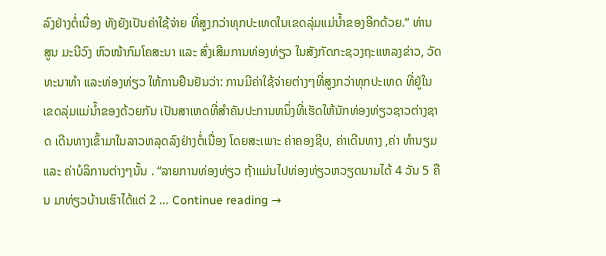ລົງຢ່າງຕໍ່ເນື່ອງ ທັງຍັງເປັນຄ່າໃຊ້ຈ່າຍ ທີ່ສູງກວ່າທຸກປະເທດໃນເຂດລຸ່ມແມ່ນໍ້າຂອງອີກດ້ວຍ.“ ທ່ານ ສູນ ມະນີວົງ ຫົວໜ້າກົມໂຄສະນາ ແລະ ສົ່ງເສີມການທ່ອງທ່ຽວ ໃນສັງກັດກະຊວງຖະແຫລງຂ່າວ, ວັດທະນາທຳ ແລະທ່ອງທ່ຽວ ໃຫ້ການຢືນຢັນວ່າ: ການມີຄ່າໃຊ້ຈ່າຍຕ່າງໆທີ່ສູງກວ່າທຸກປະເທດ ທີ່ຢູ່ໃນເຂດລຸ່ມແມ່ນໍ້າຂອງດ້ວຍກັນ ເປັນສາເຫດທີ່ສຳຄັນປະການຫນຶ່ງທີ່ເຮັດໃຫ້ນັກທ່ອງທ່ຽວຊາວຕ່າງຊາດ ເດີນທາງເຂົ້າມາໃນລາວຫລຸດລົງຢ່າງຕໍ່ເນື່ອງ ໂດຍສະເພາະ ຄ່າຄອງຊີບ, ຄ່າເດີນທາງ ,ຄ່າ ທຳນຽມ ແລະ ຄ່າບໍລິການຕ່າງໆນັ້ນ . “ລາຍການທ່ອງທ່ຽວ ຖ້າແມ່ນໄປທ່ອງທ່ຽວຫວຽດນາມໄດ້ 4 ວັນ 5 ຄືນ ມາທ່ຽວບ້ານເຮົາໄດ້ແຕ່ 2 … Continue reading →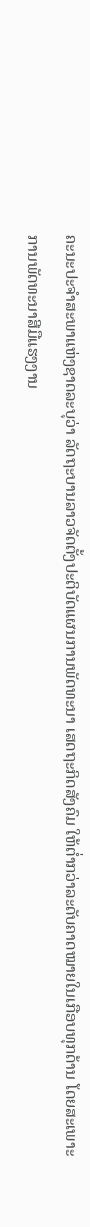ຄະນະປະຈຳສະພາແຫ່ງຊາດລະບຸວ່າ ລັດຖະບານລາວຈັດຕັ້ງປະຕິບັດແຜນການພັດທະນາ ເສດຖະກິດສັງຄົມ ໃຫ້ຕໍ່າກວ່າລະດັບຄາດໝາຍໃນເກືອບທຸກດ້ານ ໂດຍສະເພາະການພັດທະນາສີມືແຮງງານ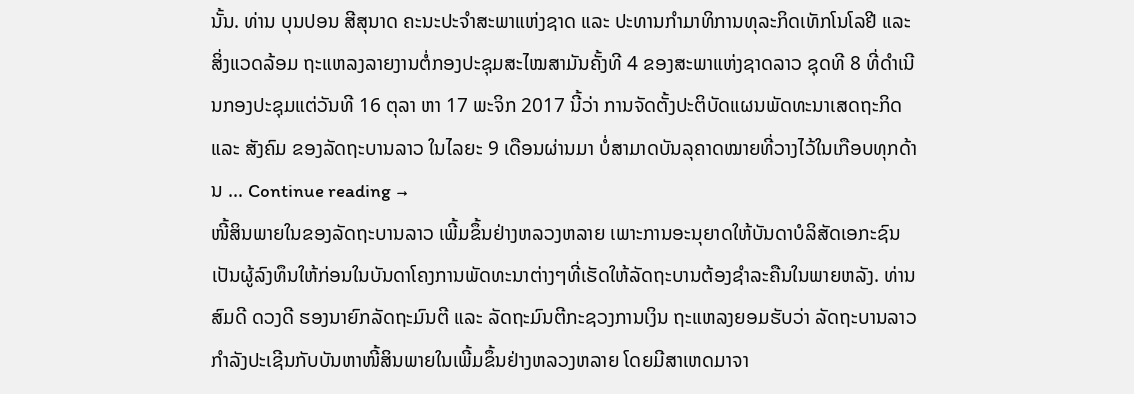ນັ້ນ. ທ່ານ ບຸນປອນ ສີສຸນາດ ຄະນະປະຈຳສະພາແຫ່ງຊາດ ແລະ ປະທານກຳມາທິການທຸລະກິດເທັກໂນໂລຢີ ແລະສິ່ງແວດລ້ອມ ຖະແຫລງລາຍງານຕໍ່ກອງປະຊຸມສະໄໝສາມັນຄັ້ງທີ 4 ຂອງສະພາແຫ່ງຊາດລາວ ຊຸດທີ 8 ທີ່ດຳເນີນກອງປະຊຸມແຕ່ວັນທີ 16 ຕຸລາ ຫາ 17 ພະຈິກ 2017 ນີ້ວ່າ ການຈັດຕັ້ງປະຕິບັດແຜນພັດທະນາເສດຖະກິດ ແລະ ສັງຄົມ ຂອງລັດຖະບານລາວ ໃນໄລຍະ 9 ເດືອນຜ່ານມາ ບໍ່ສາມາດບັນລຸຄາດໝາຍທີ່ວາງໄວ້ໃນເກືອບທຸກດ້ານ … Continue reading →
ໜີ້ສິນພາຍໃນຂອງລັດຖະບານລາວ ເພີ້ມຂຶ້ນຢ່າງຫລວງຫລາຍ ເພາະການອະນຸຍາດໃຫ້ບັນດາບໍລິສັດເອກະຊົນເປັນຜູ້ລົງທຶນໃຫ້ກ່ອນໃນບັນດາໂຄງການພັດທະນາຕ່າງໆທີ່ເຮັດໃຫ້ລັດຖະບານຕ້ອງຊໍາລະຄືນໃນພາຍຫລັງ. ທ່ານ ສົມດີ ດວງດີ ຮອງນາຍົກລັດຖະມົນຕີ ແລະ ລັດຖະມົນຕີກະຊວງການເງິນ ຖະແຫລງຍອມຮັບວ່າ ລັດຖະບານລາວກໍາລັງປະເຊີນກັບບັນຫາໜີ້ສິນພາຍໃນເພີ້ມຂຶ້ນຢ່າງຫລວງຫລາຍ ໂດຍມີສາເຫດມາຈາ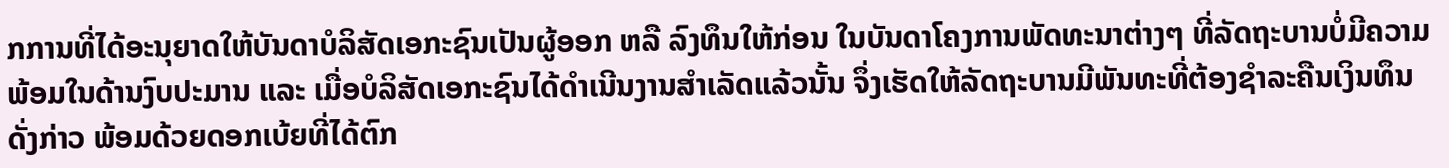ກການທີ່ໄດ້ອະນຸຍາດໃຫ້ບັນດາບໍລິສັດເອກະຊົນເປັນຜູ້ອອກ ຫລື ລົງທຶນໃຫ້ກ່ອນ ໃນບັນດາໂຄງການພັດທະນາຕ່າງໆ ທີ່ລັດຖະບານບໍ່ມີຄວາມພ້ອມໃນດ້ານງົບປະມານ ແລະ ເມື່ອບໍລິສັດເອກະຊົນໄດ້ດໍາເນີນງານສໍາເລັດແລ້ວນັ້ນ ຈຶ່ງເຮັດໃຫ້ລັດຖະບານມີພັນທະທີ່ຕ້ອງຊໍາລະຄືນເງິນທຶນດັ່ງກ່າວ ພ້ອມດ້ວຍດອກເບ້ຍທີ່ໄດ້ຕົກ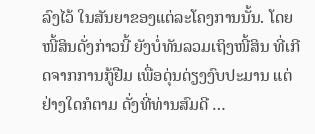ລົງໄວ້ ໃນສັນຍາຂອງແຕ່ລະໂຄງການນັ້ນ. ໂດຍໜີ້ສິນດັ່ງກ່າວນີ້ ຍັງບໍ່ທັນລວມເຖິງໜີ້ສິນ ທີ່ເກີດຈາກການກູ້ຢືມ ເພື່ອດຸ່ນດ່ຽງງົບປະມານ ແຕ່ຢ່າງໃດກໍຕາມ ດັ່ງທີ່ທ່ານສົມດີ …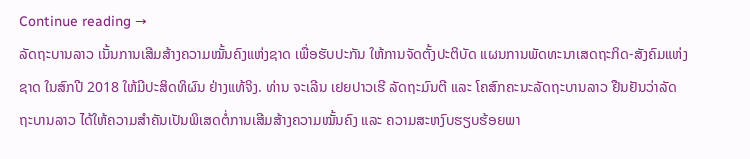Continue reading →
ລັດຖະບານລາວ ເນັ້ນການເສີມສ້າງຄວາມໝັ້ນຄົງແຫ່ງຊາດ ເພື່ອຮັບປະກັນ ໃຫ້ການຈັດຕັ້ງປະຕິບັດ ແຜນການພັດທະນາເສດຖະກິດ-ສັງຄົມແຫ່ງຊາດ ໃນສົກປີ 2018 ໃຫ້ມີປະສິດທິຜົນ ຢ່າງແທ້ຈິງ. ທ່ານ ຈະເລີນ ເຢຍປາວເຮີ ລັດຖະມົນຕີ ແລະ ໂຄສົກຄະນະລັດຖະບານລາວ ຢືນຢັນວ່າລັດຖະບານລາວ ໄດ້ໃຫ້ຄວາມສຳຄັນເປັນພິເສດຕໍ່ການເສີມສ້າງຄວາມໝັ້ນຄົງ ແລະ ຄວາມສະຫງົບຮຽບຮ້ອຍພາ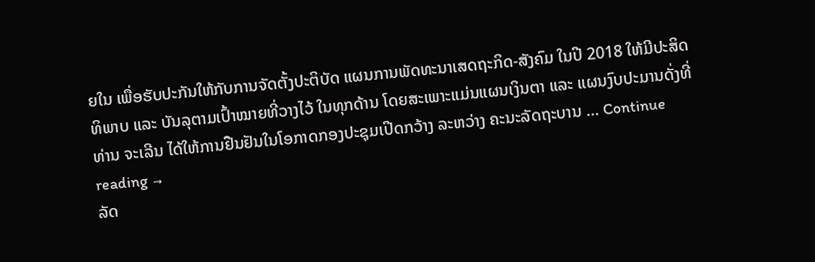ຍໃນ ເພື່ອຮັບປະກັນໃຫ້ກັບການຈັດຕັ້ງປະຕິບັດ ແຜນການພັດທະນາເສດຖະກິດ-ສັງຄົມ ໃນປີ 2018 ໃຫ້ມີປະສິດທິພາບ ແລະ ບັນລຸຕາມເປົ້າໝາຍທີ່ວາງໄວ້ ໃນທຸກດ້ານ ໂດຍສະເພາະແມ່ນແຜນເງິນຕາ ແລະ ແຜນງົບປະມານດັ່ງທີ່ ທ່ານ ຈະເລີນ ໄດ້ໃຫ້ການຢືນຢັນໃນໂອກາດກອງປະຊຸມເປີດກວ້າງ ລະຫວ່າງ ຄະນະລັດຖະບານ … Continue reading →
ລັດ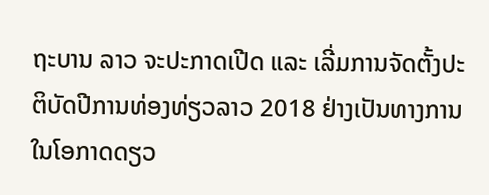ຖະບານ ລາວ ຈະປະກາດເປີດ ແລະ ເລີ່ມການຈັດຕັ້ງປະຕິບັດປີການທ່ອງທ່ຽວລາວ 2018 ຢ່າງເປັນທາງການໃນໂອກາດດຽວ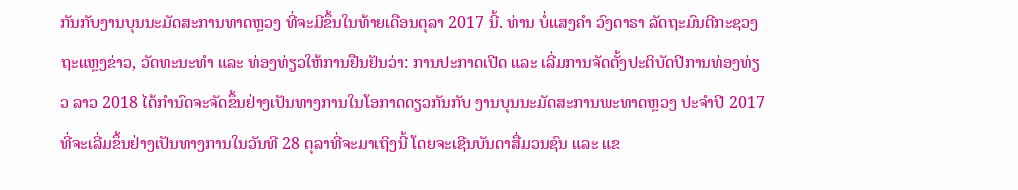ກັນກັບງານບຸນນະມັດສະການທາດຫຼວງ ທີ່ຈະມີຂຶ້ນໃນທ້າຍເດືອນຕຸລາ 2017 ນີ້. ທ່ານ ບໍ່ແສງຄຳ ວົງດາຣາ ລັດຖະມົນຕີກະຊວງຖະແຫຼງຂ່າວ, ວັດທະນະທຳ ແລະ ທ່ອງທ່ຽວໃຫ້ການຢືນຢັນວ່າ: ການປະກາດເປີດ ແລະ ເລີ່ມການຈັດຕັ້ງປະຕິບັດປີການທ່ອງທ່ຽວ ລາວ 2018 ໄດ້ກຳນົດຈະຈັດຂຶ້ນຢ່າງເປັນທາງການໃນໂອກາດດຽວກັນກັບ ງານບຸນນະມັດສະການພະທາດຫຼວງ ປະຈຳປີ 2017 ທີ່ຈະເລີ່ມຂຶ້ນຢ່າງເປັນທາງການໃນວັນທີ 28 ຕຸລາທີ່ຈະມາເຖິງນີ້ ໂດຍຈະເຊີນບັນດາສື່ມວນຊົນ ແລະ ແຂ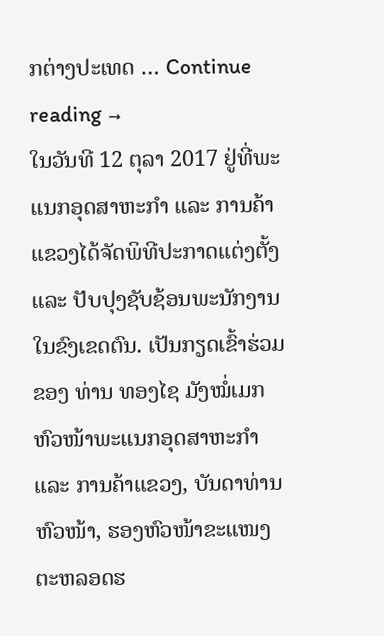ກຕ່າງປະເທດ … Continue reading →
ໃນວັນທີ 12 ຕຸລາ 2017 ຢູ່ທີ່ພະແນກອຸດສາຫະກຳ ແລະ ການຄ້າແຂວງໄດ້ຈັດພິທີປະກາດແຕ່ງຕັ້ງ ແລະ ປັບປຸງຊັບຊ້ອນພະນັກງານໃນຂົງເຂດຕົນ. ເປັນກຽດເຂົ້າຮ່ວມຂອງ ທ່ານ ທອງໄຊ ມັງໝໍ່ເມກ ຫົວໜ້າພະແນກອຸດສາຫະກຳ ແລະ ການຄ້າແຂວງ, ບັນດາທ່ານຫົວໜ້າ, ຮອງຫົວໜ້າຂະແໜງ ຕະຫລອດຮ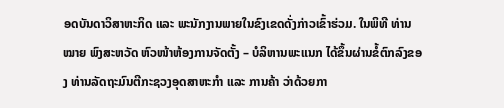ອດບັນດາວິສາຫະກິດ ແລະ ພະນັກງານພາຍໃນຂົງເຂດດັ່ງກ່າວເຂົ້າຮ່ວມ. ໃນພິທີ ທ່ານ ໝາຍ ພົງສະຫວັດ ຫົວໜ້າຫ້ອງການຈັດຕັ້ງ – ບໍລິຫານພະແນກ ໄດ້ຂຶ້ນຜ່ານຂໍ້ຕົກລົງຂອງ ທ່ານລັດຖະມົນຕີກະຊວງອຸດສາຫະກຳ ແລະ ການຄ້າ ວ່າດ້ວຍກາ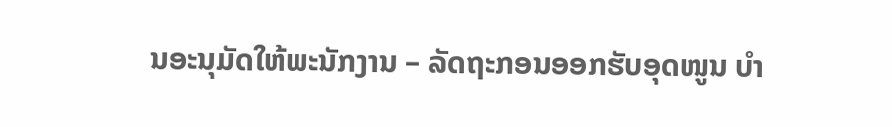ນອະນຸມັດໃຫ້ພະນັກງານ – ລັດຖະກອນອອກຮັບອຸດໜູນ ບຳ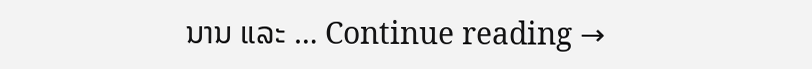ນານ ແລະ … Continue reading →